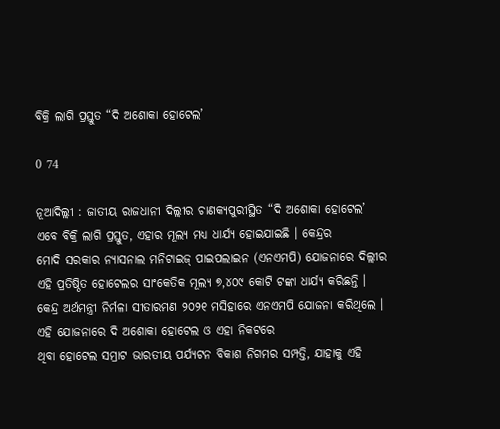ବିକ୍ରି ଲାଗି ପ୍ରସ୍ତୁତ “ଦି ଅଶୋକା ହୋଟେଲ’

0 74

ନୂଆଦିଲ୍ଲୀ : ଜାତୀୟ ରାଜଧାନୀ ଦିଲ୍ଲୀର ଚାଣକ୍ୟପୁରୀସ୍ଥିତ “ଦି ଅଶୋକା ହୋଟେଲ’ ଏବେ ବିକ୍ରି ଲାଗି ପ୍ରସ୍ତୁତ, ଏହାର ମୂଲ୍ୟ ମଧ୍ୟ ଧାର୍ଯ୍ୟ ହୋଇଯାଇଛି । କେନ୍ଦ୍ରର
ମୋଦି ସରକାର ନ୍ୟାସନାଲ ମନିଟାଇଜ୍‌ ପାଇପଲାଇନ (ଏନଏମପି) ଯୋଜନାରେ ଦିଲ୍ଲୀର ଏହି ପ୍ରତିଷ୍ଠିତ ହୋଟେଲର ସାଂକେତିକ ମୂଲ୍ୟ ୭,୪୦୯ କୋଟି ଟଙ୍କା ଧାର୍ଯ୍ୟ କରିଛନ୍ତି । କେନ୍ଦ୍ର ଅର୍ଥମନ୍ତ୍ରୀ ନିର୍ମଳା ସୀତାରମଣ ୨୦୨୧ ମସିହାରେ ଏନଏମପି ଯୋଜନା କରିଥିଲେ । ଏହି ଯୋଜନାରେ ଦି ଅଶୋକା ହୋଟେଲ ଓ ଏହା ନିକଟରେ
ଥିବା ହୋଟେଲ ସମ୍ରାଟ ଭାରତୀୟ ପର୍ଯ୍ୟଟନ ବିକାଶ ନିଗମର ସମ୍ପତ୍ତି, ଯାହାକୁ ଏହି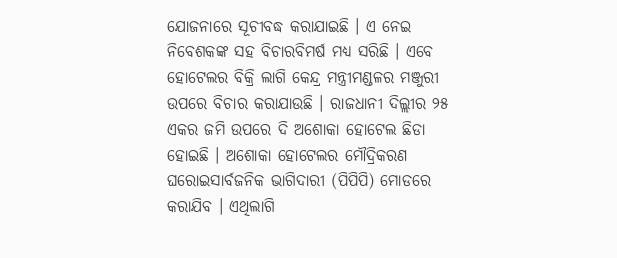ଯୋଜନାରେ ସୂଚୀବଦ୍ଧ କରାଯାଇଛି । ଏ ନେଇ ନିବେଶକଙ୍କ ସହ ବିଚାରବିମର୍ଷ ମଧ୍ୟ ସରିଛି । ଏବେ ହୋଟେଲର ବିକ୍ରି ଲାଗି କେନ୍ଦ୍ର ମନ୍ତ୍ରୀମଣ୍ଡଳର ମଞ୍ଜୁରୀ ଉପରେ ବିଚାର କରାଯାଉଛି । ରାଜଧାନୀ ଦିଲ୍ଲୀର ୨୫ ଏକର ଜମି ଉପରେ ଦି ଅଶୋକା ହୋଟେଲ ଛିଡା ହୋଇଛି । ଅଶୋକା ହୋଟେଲର ମୌଦ୍ରିକରଣ ଘରୋଇସାର୍ବଜନିକ ଭାଗିଦାରୀ (ପିପିପି) ମୋଡରେ କରାଯିବ । ଏଥିଲାଗି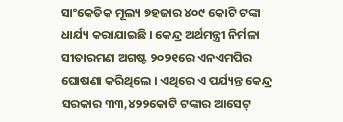ସାଂକେତିକ ମୂଲ୍ୟ ୭ହଜାର ୪୦୯ କୋଟି ଟଙ୍କା ଧାର୍ଯ୍ୟ କରାଯାଇଛି । କେନ୍ଦ୍ର ଅର୍ଥମନ୍ତ୍ରୀ ନିର୍ମଳା ସୀତାରମଣ ଅଗଷ୍ଟ ୨୦୨୧ରେ ଏନଏମପିର ଘୋଷଣା କରିଥିଲେ । ଏଥିରେ ଏ ପର୍ଯ୍ୟନ୍ତ କେନ୍ଦ୍ର ସରକାର ୩୩,୪୨୨କୋଟି ଟଙ୍କାର ଆସେଟ୍‌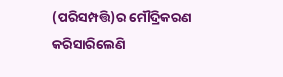(ପରିସମ୍ପତ୍ତି)ର ମୌଦ୍ରିକରଣ କରିସାରିଲେଣି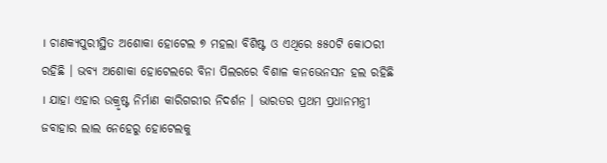। ଚାଣକ୍ୟପୁରୀସ୍ଥିତ ଅଶୋକା ହୋଟେଲ ୭ ମହଲା ବିଶିଷ୍ଟ ଓ ଏଥିରେ ୫୫୦ଟି କୋଠରୀ ରହିଛି । ଭବ୍ୟ ଅଶୋକା ହୋଟେଲରେ ବିନା ପିଲରରେ ବିଶାଳ କନଭେନସନ ହଲ ରହିଛି । ଯାହା ଏହାର ଉକ୍ରୃଷ୍ଟ ନିର୍ମାଣ କାରିଗରୀର ନିଦର୍ଶନ । ଭାରତର ପ୍ରଥମ ପ୍ରଧାନମନ୍ତ୍ରୀ ଜବାହାର ଲାଲ ନେହେରୁ ହୋଟେଲକୁ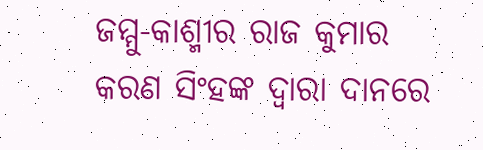ଜମ୍ମୁ-କାଶ୍ମୀର ରାଜ କୁମାର କରଣ ସିଂହଙ୍କ ଦ୍ୱାରା ଦାନରେ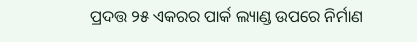ପ୍ରଦତ୍ତ ୨୫ ଏକରର ପାର୍କ ଲ୍ୟାଣ୍ଡ ଉପରେ ନିର୍ମାଣ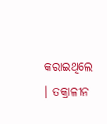କରାଇଥିଲେ । ତକ୍ରାଳୀନ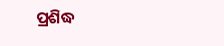ପ୍ରଶିଦ୍ଧ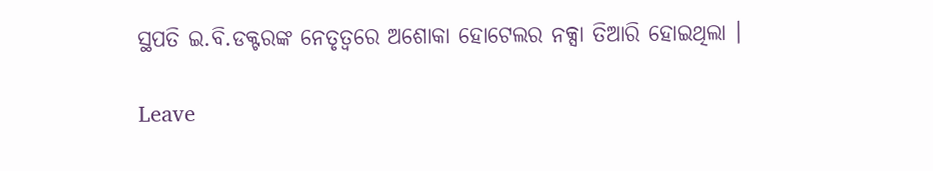ସ୍ଥପତି ଇ.ବି.ଡକ୍ଟରଙ୍କ ନେତୃତ୍ୱରେ ଅଶୋକା ହୋଟେଲର ନକ୍ସା ତିଆରି ହୋଇଥିଲା ।

Leave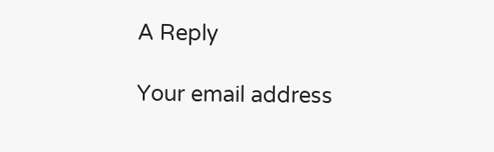A Reply

Your email address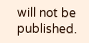will not be published.